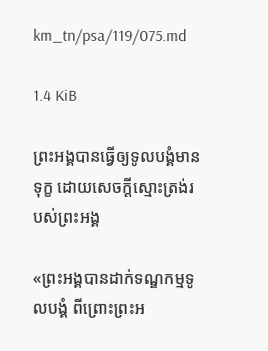km_tn/psa/119/075.md

1.4 KiB

ព្រះ‌អង្គបានធ្វើឲ្យទូល‌បង្គំមានទុក្ខ ដោយសេចក្ដីស្មោះ‌ត្រង់របស់ព្រះ‌អង្គ

«ព្រះអង្គបានដាក់ទណ្ឌកម្មទូល‌បង្គំ ពីព្រោះព្រះអ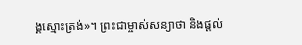ង្គស្មោះត្រង់»។ ព្រះជាម្ចាស់សន្យាថា និងផ្តល់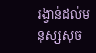រង្វាន់ដល់មនុស្សសុច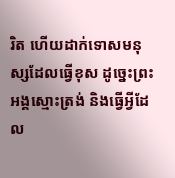រិត ហើយដាក់ទោសមនុស្សដែលធ្វើខុស ដូច្នេះព្រះអង្គស្មោះត្រង់ និងធ្វើអ្វីដែល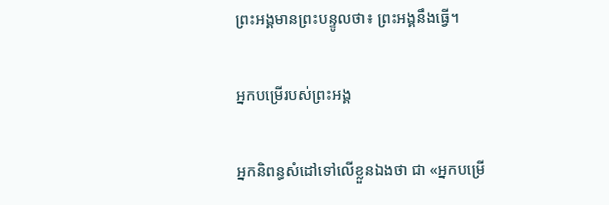ព្រះអង្គមានព្រះបន្ទូលថា៖ ព្រះអង្គនឹងធ្វើ។

អ្នកបម្រើរបស់ព្រះ‌អង្គ

អ្នកនិពន្ធសំដៅទៅលើខ្លួនឯងថា ជា «អ្នកបម្រើ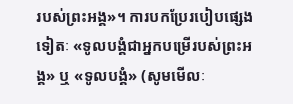របស់ព្រះអង្គ»។ ការបកប្រែរបៀបផ្សេងទៀតៈ «ទូល‌បង្គំជាអ្នកបម្រើរបស់ព្រះអង្គ» ឬ «ទូល‌បង្គំ» (សូមមើលៈ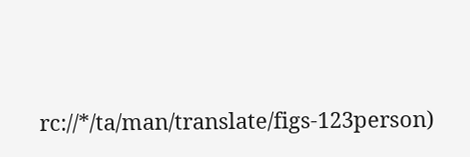rc://*/ta/man/translate/figs-123person)